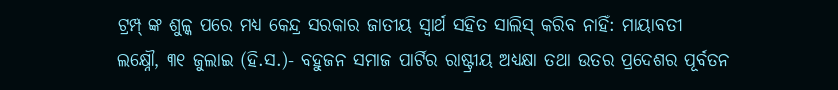ଟ୍ରମ୍ପ୍ ଙ୍କ ଶୁଳ୍କ ପରେ ମଧ୍ୟ କେନ୍ଦ୍ର ସରକାର ଜାତୀୟ ସ୍ୱାର୍ଥ ସହିତ ସାଲିସ୍ କରିବ ନାହିଁ: ମାୟାବତୀ
ଲକ୍ଷ୍ନୌ, ୩୧ ଜୁଲାଇ (ହି.ସ.)- ବହୁଜନ ସମାଜ ପାର୍ଟିର ରାଷ୍ଟ୍ରୀୟ ଅଧ୍ୟକ୍ଷା ତଥା ଉତର ପ୍ରଦେଶର ପୂର୍ବତନ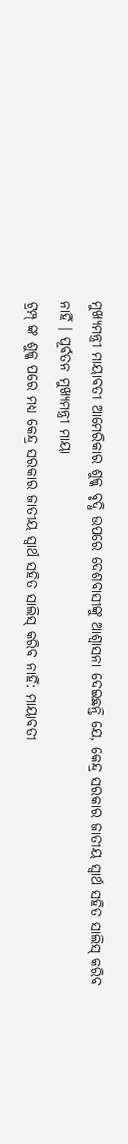ମୁଖ୍ୟମନ୍ତ୍ରୀ ମାୟାବତୀ ଆମେରିକାର ଶୁଳ୍କ ବୃଦ୍ଧି ଉପରେ ଦେଶବାସୀଙ୍କୁ ଆଶ୍ୱାସନା ଦେଇଛନ୍ତି ଯେ, କେନ୍ଦ୍ର ସରକାର ଜାତୀୟ ସ୍ୱାର୍ଥ ସହିତ ସାଲିସ୍ କରିବ ନାହିଁ । ପୂର୍ବତନ ମୁଖ୍ୟମନ୍ତ୍ରୀ ମାୟା
ଟ୍ରମ୍ପ୍ ଙ୍କ ଶୁଳ୍କ ପରେ ମଧ୍ୟ କେନ୍ଦ୍ର ସରକାର ଜାତୀୟ ସ୍ୱାର୍ଥ ସହିତ ସାଲିସ୍ କରିବ ନାହିଁ: ମାୟାବତୀ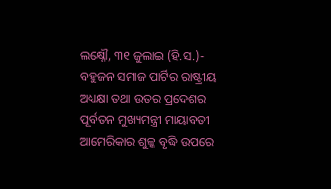ଲକ୍ଷ୍ନୌ, ୩୧ ଜୁଲାଇ (ହି.ସ.)- ବହୁଜନ ସମାଜ ପାର୍ଟିର ରାଷ୍ଟ୍ରୀୟ ଅଧ୍ୟକ୍ଷା ତଥା ଉତର ପ୍ରଦେଶର ପୂର୍ବତନ ମୁଖ୍ୟମନ୍ତ୍ରୀ ମାୟାବତୀ ଆମେରିକାର ଶୁଳ୍କ ବୃଦ୍ଧି ଉପରେ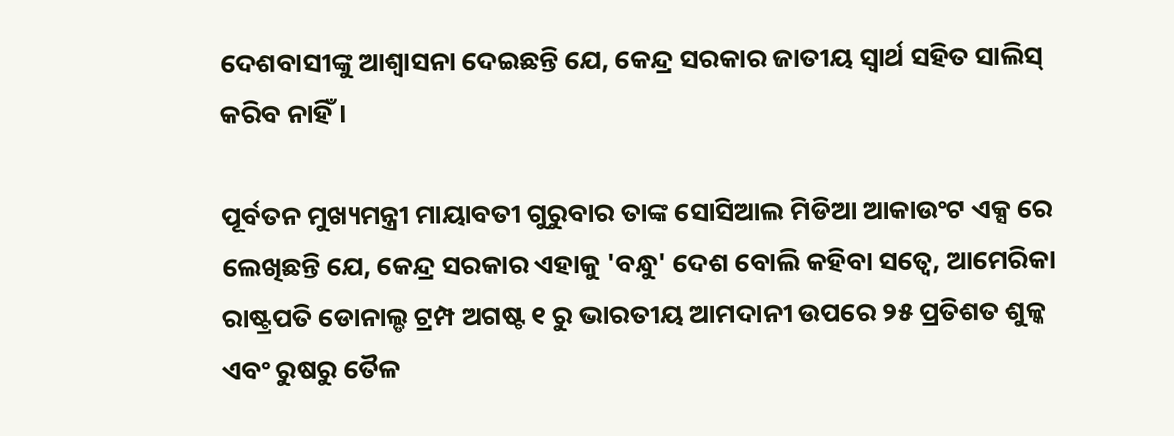ଦେଶବାସୀଙ୍କୁ ଆଶ୍ୱାସନା ଦେଇଛନ୍ତି ଯେ, କେନ୍ଦ୍ର ସରକାର ଜାତୀୟ ସ୍ୱାର୍ଥ ସହିତ ସାଲିସ୍ କରିବ ନାହିଁ ।

ପୂର୍ବତନ ମୁଖ୍ୟମନ୍ତ୍ରୀ ମାୟାବତୀ ଗୁରୁବାର ତାଙ୍କ ସୋସିଆଲ ମିଡିଆ ଆକାଉଂଟ ଏକ୍ସ ରେ ଲେଖିଛନ୍ତି ଯେ, କେନ୍ଦ୍ର ସରକାର ଏହାକୁ 'ବନ୍ଧୁ' ଦେଶ ବୋଲି କହିବା ସତ୍ୱେ, ଆମେରିକା ରାଷ୍ଟ୍ରପତି ଡୋନାଲ୍ଡ ଟ୍ରମ୍ପ ଅଗଷ୍ଟ ୧ ରୁ ଭାରତୀୟ ଆମଦାନୀ ଉପରେ ୨୫ ପ୍ରତିଶତ ଶୁଳ୍କ ଏବଂ ରୁଷରୁ ତୈଳ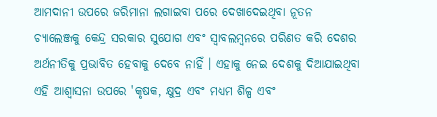ଆମଦାନୀ ଉପରେ ଜରିମାନା ଲଗାଇବା ପରେ ଦେଖାଦେଇଥିବା ନୂତନ ଚ୍ୟାଲେଞ୍ଜକୁ କେନ୍ଦ୍ର ସରକାର ସୁଯୋଗ ଏବଂ ସ୍ୱାବଲମ୍ବନରେ ପରିଣତ କରି ଦେଶର ଅର୍ଥନୀତିକୁ ପ୍ରଭାବିତ ହେବାକୁ ଦେବେ ନାହିଁ । ଏହାକୁ ନେଇ ଦେଶକୁ ଦିଆଯାଇଥିବା ଏହି ଆଶ୍ୱାସନା ଉପରେ 'କୃଷକ, କ୍ଷୁଦ୍ର ଏବଂ ମଧ୍ୟମ ଶିଳ୍ପ ଏବଂ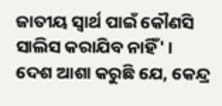ଜାତୀୟ ସ୍ୱାର୍ଥ ପାଇଁ କୌଣସି ସାଲିସ କରାଯିବ ନାହିଁ' । ଦେଶ ଆଶା କରୁଛି ଯେ, କେନ୍ଦ୍ର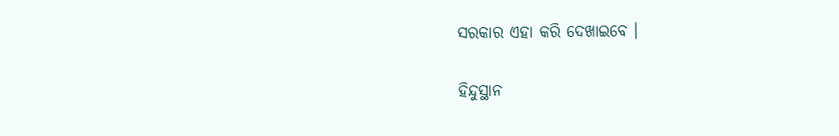ସରକାର ଏହା କରି ଦେଖାଇବେ ।

ହିନ୍ଦୁସ୍ଥାନ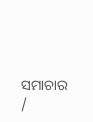ସମାଚାର /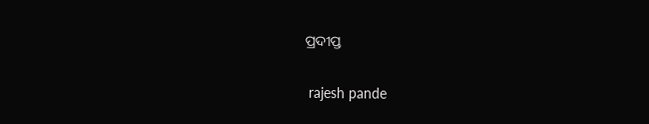ପ୍ରଦୀପ୍ତ


 rajesh pande